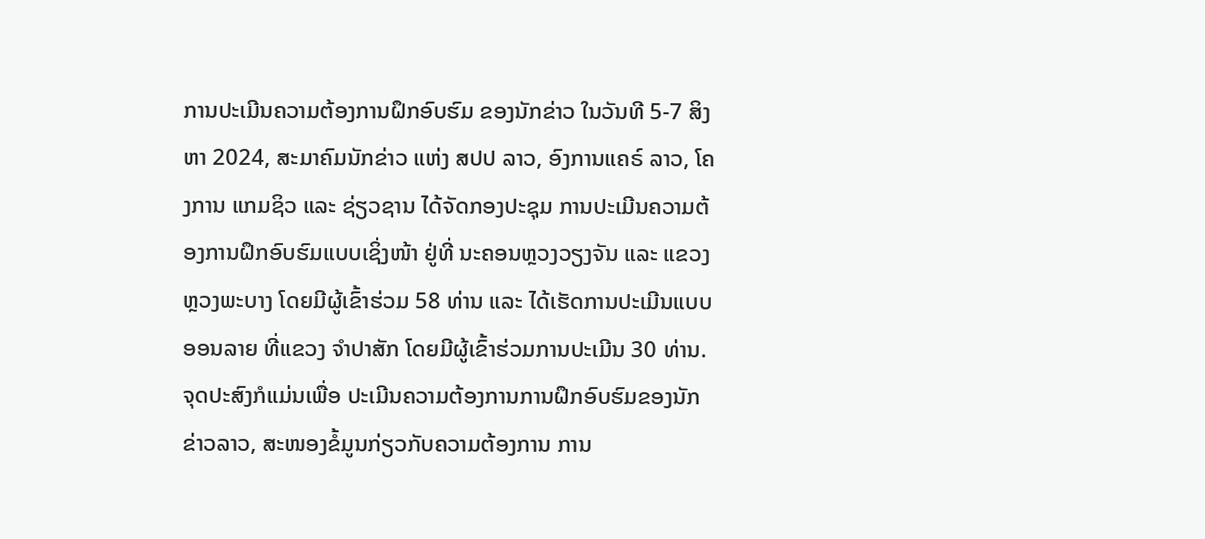ການປະເມີນຄວາມຕ້ອງການຝຶກອົບຮົມ ຂອງນັກຂ່າວ ໃນວັນທີ 5-7 ສິງຫາ 2024, ສະມາຄົມນັກຂ່າວ ແຫ່ງ ສປປ ລາວ, ອົງການແຄຣ໌ ລາວ, ໂຄງການ ແກມຊິວ ແລະ ຊ່ຽວຊານ ໄດ້ຈັດກອງປະຊຸມ ການປະເມີນຄວາມຕ້ອງການຝຶກອົບຮົມແບບເຊິ່ງໜ້າ ຢູ່ທີ່ ນະຄອນຫຼວງວຽງຈັນ ແລະ ແຂວງ ຫຼວງພະບາງ ໂດຍມີຜູ້ເຂົ້າຮ່ວມ 58 ທ່ານ ແລະ ໄດ້ເຮັດການປະເມີນແບບອອນລາຍ ທີ່ແຂວງ ຈຳປາສັກ ໂດຍມີຜູ້ເຂົ້າຮ່ວມການປະເມີນ 30 ທ່ານ. ຈຸດປະສົງກໍແມ່ນເພື່ອ ປະເມີນຄວາມຕ້ອງການການຝຶກອົບຮົມຂອງນັກຂ່າວລາວ, ສະໜອງຂໍ້ມູນກ່ຽວກັບຄວາມຕ້ອງການ ການ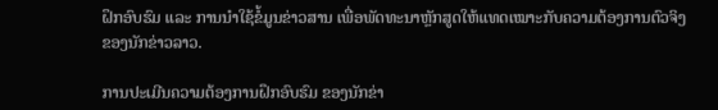ຝຶກອົບຮົມ ແລະ ການນຳໃຊ້ຂໍ້ມູນຂ່າວສານ ເພື່ອພັດທະນາຫຼັກສູດໃຫ້ແທດເໝາະກັບຄວາມຕ້ອງການຕົວຈິງ ຂອງນັກຂ່າວລາວ.

ການປະເມີນຄວາມຕ້ອງການຝຶກອົບຮົມ ຂອງນັກຂ່າ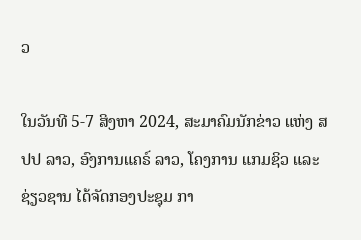ວ

ໃນວັນທີ 5-7 ສິງຫາ 2024, ສະມາຄົມນັກຂ່າວ ແຫ່ງ ສປປ ລາວ, ອົງການແຄຣ໌ ລາວ, ໂຄງການ ແກມຊິວ ແລະ ຊ່ຽວຊານ ໄດ້ຈັດກອງປະຊຸມ ກາ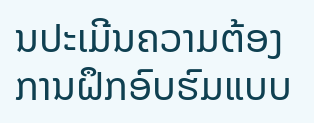ນປະເມີນຄວາມຕ້ອງການຝຶກອົບຮົມແບບ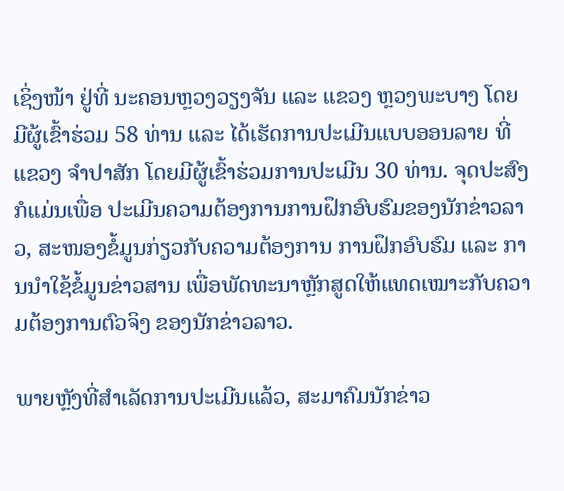ເຊິ່ງໜ້າ ຢູ່ທີ່ ນະຄອນຫຼວງວຽງຈັນ ແລະ ແຂວງ ຫຼວງພະບາງ ໂດຍມີຜູ້ເຂົ້າຮ່ວມ 58 ທ່ານ ແລະ ໄດ້ເຮັດການປະເມີນແບບອອນລາຍ ທີ່ແຂວງ ຈຳປາສັກ ໂດຍມີຜູ້ເຂົ້າຮ່ວມການປະເມີນ 30 ທ່ານ. ຈຸດປະສົງກໍແມ່ນເພື່ອ ປະເມີນຄວາມຕ້ອງການການຝຶກອົບຮົມຂອງນັກຂ່າວລາວ, ສະໜອງຂໍ້ມູນກ່ຽວກັບຄວາມຕ້ອງການ ການຝຶກອົບຮົມ ແລະ ການນຳໃຊ້ຂໍ້ມູນຂ່າວສານ ເພື່ອພັດທະນາຫຼັກສູດໃຫ້ແທດເໝາະກັບຄວາມຕ້ອງການຕົວຈິງ ຂອງນັກຂ່າວລາວ.

ພາຍຫຼັງທີ່ສຳເລັດການປະເມີນແລ້ວ, ສະມາຄົມນັກຂ່າວ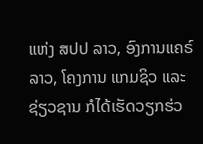ແຫ່ງ ສປປ ລາວ, ອົງການແຄຣ໌ ລາວ, ໂຄງການ ແກມຊິວ ແລະ ຊ່ຽວຊານ ກໍໄດ້ເຮັດວຽກຮ່ວ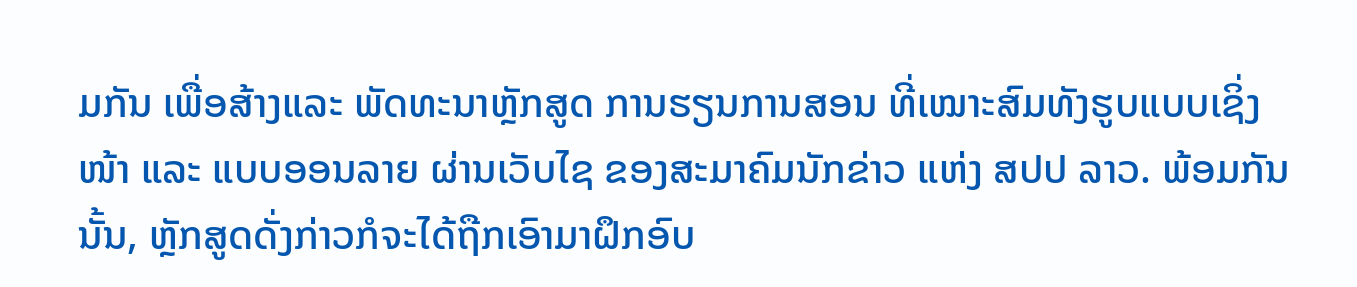ມກັນ ເພື່ອສ້າງແລະ ພັດທະນາຫຼັກສູດ ການຮຽນການສອນ ທີ່ເໝາະສົມທັງຮູບແບບເຊິ່ງໜ້າ ແລະ ແບບອອນລາຍ ຜ່ານເວັບໄຊ ຂອງສະມາຄົມນັກຂ່າວ ແຫ່ງ ສປປ ລາວ. ພ້ອມກັນນັ້ນ, ຫຼັກສູດດັ່ງກ່າວກໍຈະໄດ້ຖືກເອົາມາຝຶກອົບ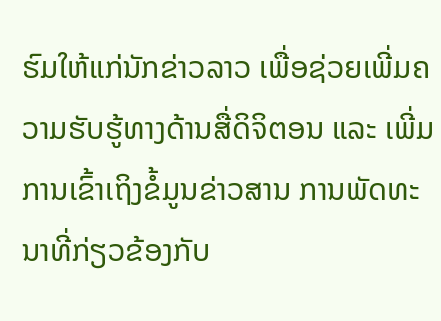ຮົມໃຫ້ແກ່ນັກຂ່າວລາວ ເພື່ອຊ່ວຍເພີ່ມຄວາມຮັບຮູ້ທາງດ້ານສື່ດິຈິຕອນ ແລະ ເພີ່ມການເຂົ້າເຖິງຂໍ້ມູນຂ່າວສານ ການພັດທະນາທີ່ກ່ຽວຂ້ອງກັບ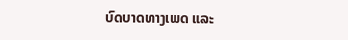ບົດບາດທາງເພດ ແລະ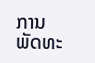ການພັດທະ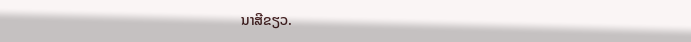ນາສີຂຽວ.